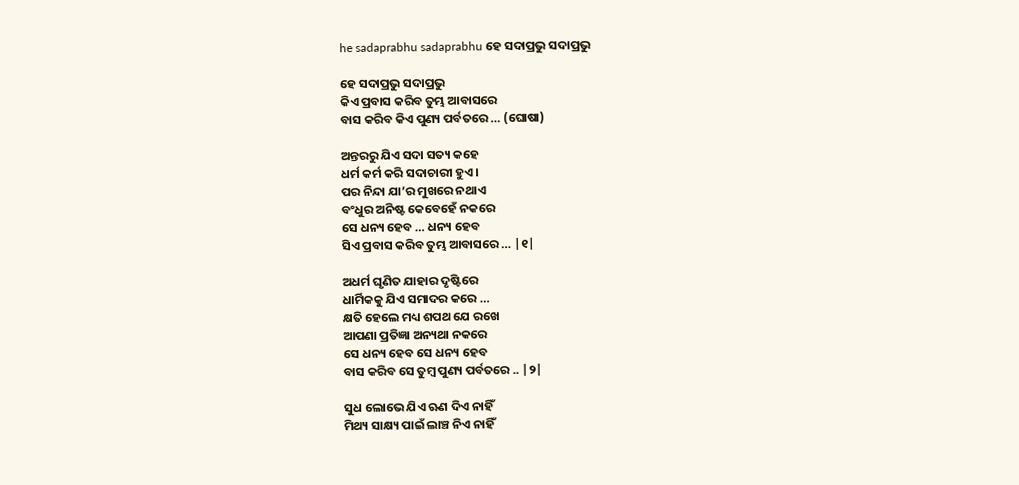he sadaprabhu sadaprabhu ହେ ସଦାପ୍ରଭୁ ସଦାପ୍ରଭୁ

ହେ ସଦାପ୍ରଭୁ ସଦାପ୍ରଭୁ
କିଏ ପ୍ରବାସ କରିବ ତୁମ୍ଭ ଆବାସରେ
ବାସ କରିବ କିଏ ପୁଣ୍ୟ ପର୍ବତରେ … (ଘୋଷା)

ଅନ୍ତରରୁ ଯିଏ ସଦା ସତ୍ୟ କହେ
ଧର୍ମ କର୍ମ କରି ସଦାଚାରୀ ହୁଏ ।
ପର ନିନ୍ଦା ଯା’ର ମୁଖରେ ନଥାଏ
ବଂଧୁର ଅନିଷ୍ଟ କେବେହେଁ ନକରେ
ସେ ଧନ୍ୟ ହେବ … ଧନ୍ୟ ହେବ
ସିଏ ପ୍ରବାସ କରିବ ତୁମ୍ଭ ଆବାସରେ … |୧|

ଅଧର୍ମ ଘୃଣିତ ଯାହାର ଦୃଷ୍ଟିରେ
ଧାର୍ମିକକୁ ଯିଏ ସମାଦର କରେ …
କ୍ଷତି ହେଲେ ମଧ୍ୟ ଶପଥ ଯେ ରଖେ
ଆପଣା ପ୍ରତିଜ୍ଞା ଅନ୍ୟଥା ନକରେ
ସେ ଧନ୍ୟ ହେବ ସେ ଧନ୍ୟ ହେବ
ବାସ କରିବ ସେ ତୁମ୍ବ ପୁଣ୍ୟ ପର୍ବତରେ .. |୨|

ସୁଧ ଲୋଭେ ଯିଏ ଋଣ ଦିଏ ନାହିଁ
ମିଥ୍ୟ ସାକ୍ଷ୍ୟ ପାଇଁ ଲାଞ୍ଚ ନିଏ ନାହିଁ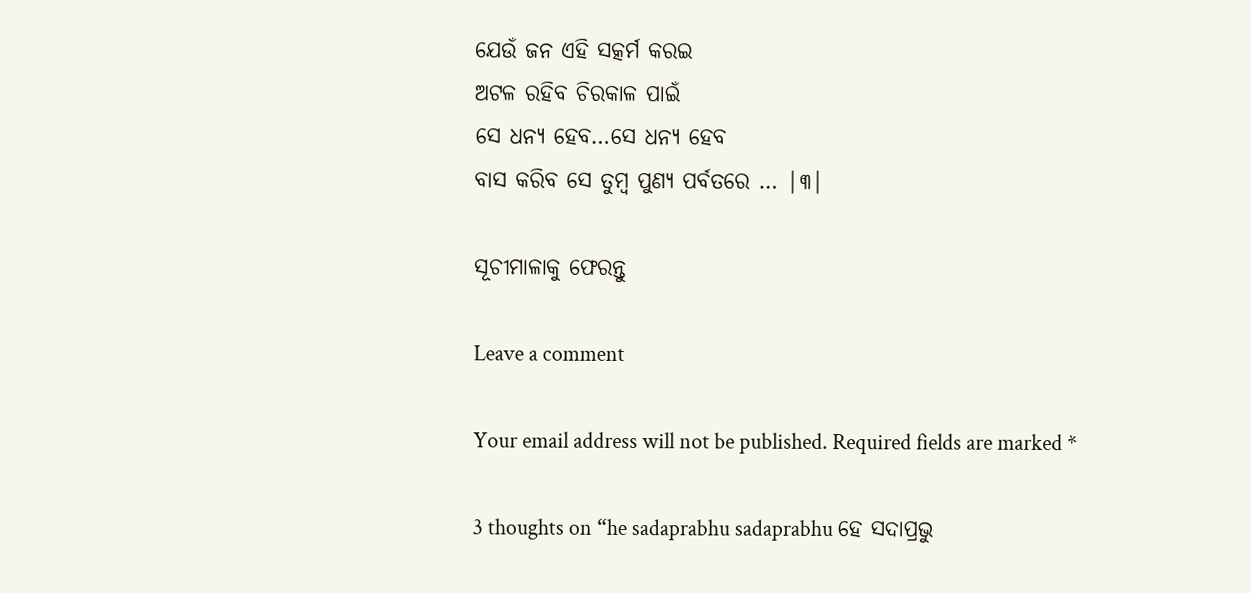ଯେଉଁ ଜନ ଏହି ସତ୍କର୍ମ କରଇ
ଅଟଳ ରହିବ ଚିରକାଳ ପାଇଁ
ସେ ଧନ୍ୟ ହେବ…ସେ ଧନ୍ୟ ହେବ
ବାସ କରିବ ସେ ତୁମ୍ବ ପୁଣ୍ୟ ପର୍ବତରେ … |୩|

ସୂଚୀମାଳାକୁ ଫେରନ୍ତୁ

Leave a comment

Your email address will not be published. Required fields are marked *

3 thoughts on “he sadaprabhu sadaprabhu ହେ ସଦାପ୍ରଭୁ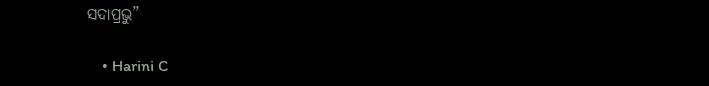ସଦାପ୍ରଭୁ”

    • Harini C